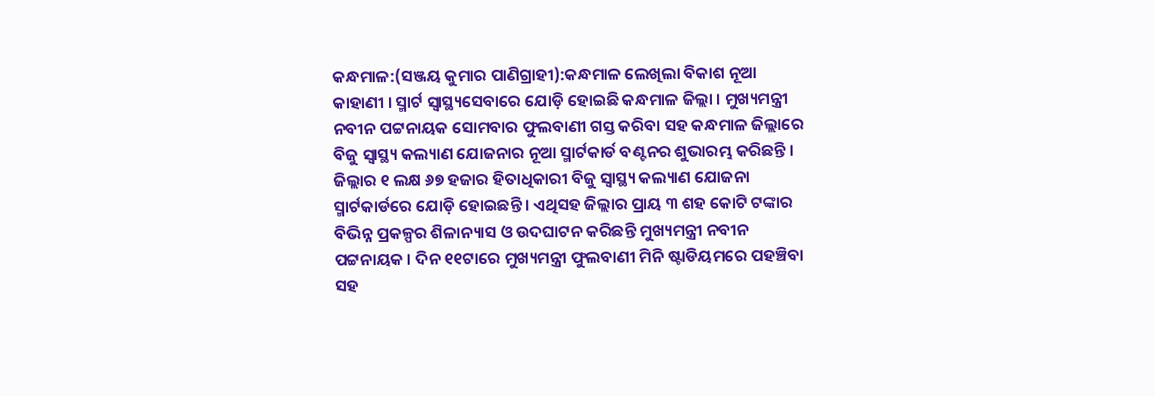କନ୍ଧମାଳ:(ସଞ୍ଜୟ କୁମାର ପାଣିଗ୍ରାହୀ):କନ୍ଧମାଳ ଲେଖିଲା ବିକାଶ ନୂଆ କାହାଣୀ । ସ୍ମାର୍ଟ ସ୍ବାସ୍ଥ୍ୟସେବାରେ ଯୋଡ଼ି ହୋଇଛି କନ୍ଧମାଳ ଜିଲ୍ଲା । ମୁଖ୍ୟମନ୍ତ୍ରୀ ନବୀନ ପଟ୍ଟନାୟକ ସୋମବାର ଫୁଲବାଣୀ ଗସ୍ତ କରିବା ସହ କନ୍ଧମାଳ ଜିଲ୍ଲାରେ ବିଜୁ ସ୍ୱାସ୍ଥ୍ୟ କଲ୍ୟାଣ ଯୋଜନାର ନୂଆ ସ୍ମାର୍ଟକାର୍ଡ ବଣ୍ଟନର ଶୁଭାରମ୍ଭ କରିଛନ୍ତି । ଜିଲ୍ଲାର ୧ ଲକ୍ଷ ୬୭ ହଜାର ହିତାଧିକାରୀ ବିଜୁ ସ୍ୱାସ୍ଥ୍ୟ କଲ୍ୟାଣ ଯୋଜନା ସ୍ମାର୍ଟକାର୍ଡରେ ଯୋଡ଼ି ହୋଇଛନ୍ତି । ଏଥିସହ ଜିଲ୍ଲାର ପ୍ରାୟ ୩ ଶହ କୋଟି ଟଙ୍କାର ବିଭିନ୍ନ ପ୍ରକଳ୍ପର ଶିଳାନ୍ୟାସ ଓ ଉଦଘାଟନ କରିଛନ୍ତି ମୁଖ୍ୟମନ୍ତ୍ରୀ ନବୀନ ପଟ୍ଟନାୟକ । ଦିନ ୧୧ଟାରେ ମୁଖ୍ୟମନ୍ତ୍ରୀ ଫୁଲବାଣୀ ମିନି ଷ୍ଟାଡିୟମରେ ପହଞ୍ଚିବା ସହ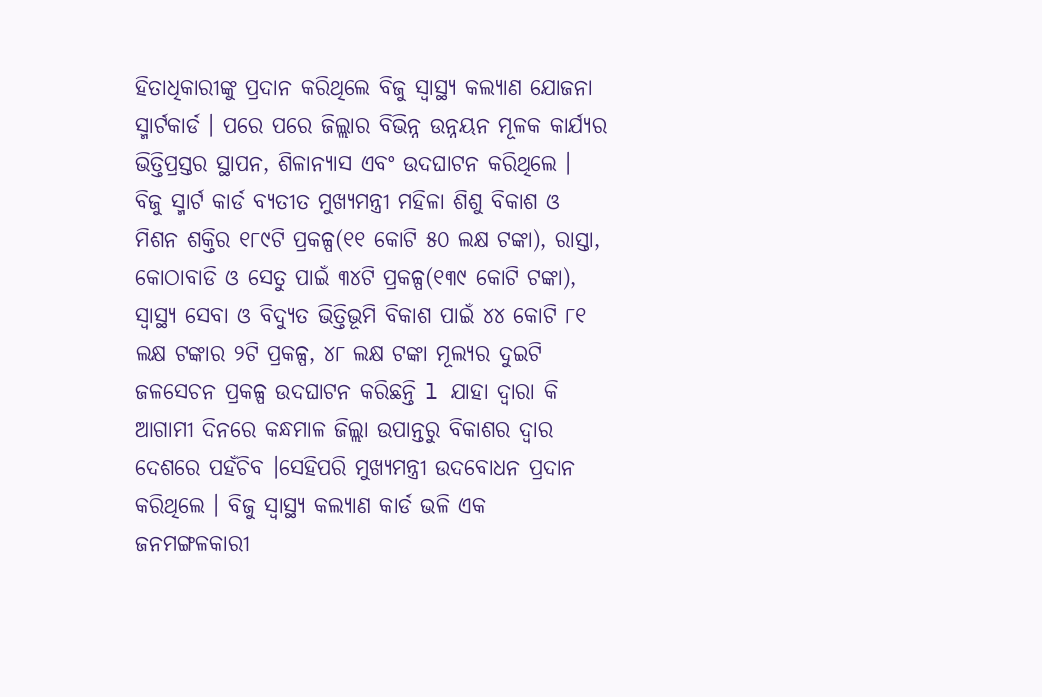ହିତାଧିକାରୀଙ୍କୁ ପ୍ରଦାନ କରିଥିଲେ ବିଜୁ ସ୍ୱାସ୍ଥ୍ୟ କଲ୍ୟାଣ ଯୋଜନା ସ୍ମାର୍ଟକାର୍ଡ । ପରେ ପରେ ଜିଲ୍ଲାର ବିଭିନ୍ନ ଉନ୍ନୟନ ମୂଳକ କାର୍ଯ୍ଯର ଭିତ୍ତିପ୍ରସ୍ତର ସ୍ଥାପନ, ଶିଳାନ୍ୟାସ ଏବଂ ଉଦଘାଟନ କରିଥିଲେ ।
ବିଜୁ ସ୍ମାର୍ଟ କାର୍ଡ ବ୍ୟତୀତ ମୁଖ୍ୟମନ୍ତ୍ରୀ ମହିଳା ଶିଶୁ ବିକାଶ ଓ ମିଶନ ଶକ୍ତିର ୧୮୯ଟି ପ୍ରକଳ୍ପ(୧୧ କୋଟି ୫୦ ଲକ୍ଷ ଟଙ୍କା), ରାସ୍ତା, କୋଠାବାଡି ଓ ସେତୁ ପାଇଁ ୩୪ଟି ପ୍ରକଳ୍ପ(୧୩୯ କୋଟି ଟଙ୍କା), ସ୍ୱାସ୍ଥ୍ୟ ସେବା ଓ ବିଦ୍ୟୁତ ଭିତ୍ତିଭୂମି ବିକାଶ ପାଇଁ ୪୪ କୋଟି ୮୧ ଲକ୍ଷ ଟଙ୍କାର ୨ଟି ପ୍ରକଳ୍ପ, ୪୮ ଲକ୍ଷ ଟଙ୍କା ମୂଲ୍ୟର ଦୁଇଟି ଜଳସେଚନ ପ୍ରକଳ୍ପ ଉଦଘାଟନ କରିଛନ୍ତି l ଯାହା ଦ୍ୱାରା କି ଆଗାମୀ ଦିନରେ କନ୍ଧମାଳ ଜିଲ୍ଲା ଉପାନ୍ତରୁ ବିକାଶର ଦ୍ୱାର ଦେଶରେ ପହଁଚିବ ।ସେହିପରି ମୁଖ୍ୟମନ୍ତ୍ରୀ ଉଦବୋଧନ ପ୍ରଦାନ କରିଥିଲେ । ବିଜୁ ସ୍ୱାସ୍ଥ୍ୟ କଲ୍ୟାଣ କାର୍ଡ ଭଳି ଏକ ଜନମଙ୍ଗଳକାରୀ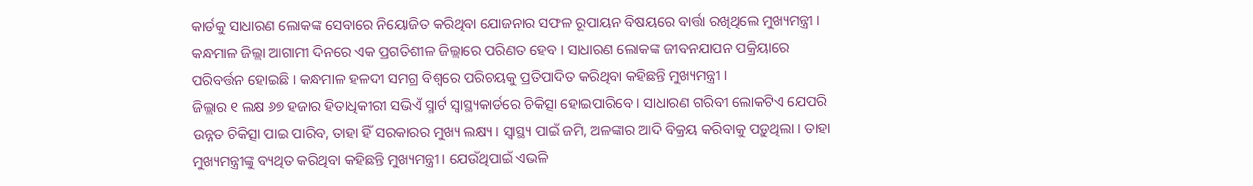କାର୍ଡକୁ ସାଧାରଣ ଲୋକଙ୍କ ସେବାରେ ନିୟୋଜିତ କରିଥିବା ଯୋଜନାର ସଫଳ ରୂପାୟନ ବିଷୟରେ ବାର୍ତ୍ତା ରଖିଥିଲେ ମୁଖ୍ୟମନ୍ତ୍ରୀ । କନ୍ଧମାଳ ଜିଲ୍ଲା ଆଗାମୀ ଦିନରେ ଏକ ପ୍ରଗତିଶୀଳ ଜିଲ୍ଲାରେ ପରିଣତ ହେବ । ସାଧାରଣ ଲୋକଙ୍କ ଜୀବନଯାପନ ପକ୍ରିୟାରେ ପରିବର୍ତ୍ତନ ହୋଇଛି । କନ୍ଧମାଳ ହଳଦୀ ସମଗ୍ର ବିଶ୍ୱରେ ପରିଚୟକୁ ପ୍ରତିପାଦିତ କରିଥିବା କହିଛନ୍ତି ମୁଖ୍ୟମନ୍ତ୍ରୀ ।
ଜିଲ୍ଲାର ୧ ଲକ୍ଷ ୬୭ ହଜାର ହିତାଧିକୀରୀ ସଭିଏଁ ସ୍ମାର୍ଟ ସ୍ୱାସ୍ଥ୍ୟକାର୍ଡରେ ଚିକିତ୍ସା ହୋଇପାରିବେ । ସାଧାରଣ ଗରିବୀ ଲୋକଟିଏ ଯେପରି ଉନ୍ନତ ଚିକିତ୍ସା ପାଇ ପାରିବ, ତାହା ହିଁ ସରକାରର ମୁଖ୍ୟ ଲକ୍ଷ୍ୟ । ସ୍ୱାସ୍ଥ୍ୟ ପାଇଁ ଜମି, ଅଳଙ୍କାର ଆଦି ବିକ୍ରୟ କରିବାକୁ ପଡ଼ୁଥିଲା । ତାହା ମୁଖ୍ୟମନ୍ତ୍ରୀଙ୍କୁ ବ୍ୟଥିତ କରିଥିବା କହିଛନ୍ତି ମୁଖ୍ୟମନ୍ତ୍ରୀ । ଯେଉଁଥିପାଇଁ ଏଭଳି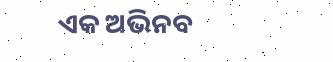ଏକ ଅଭିନବ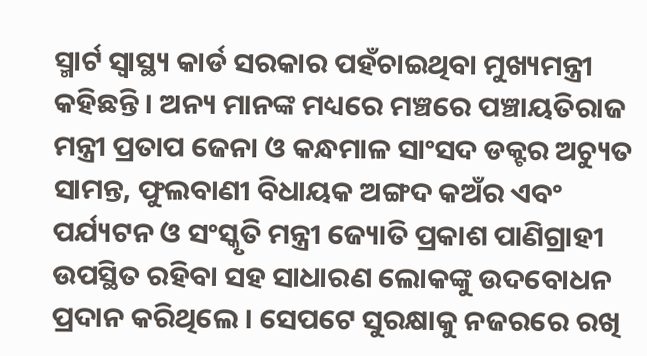ସ୍ମାର୍ଟ ସ୍ୱାସ୍ଥ୍ୟ କାର୍ଡ ସରକାର ପହଁଚାଇଥିବା ମୁଖ୍ୟମନ୍ତ୍ରୀ କହିଛନ୍ତି । ଅନ୍ୟ ମାନଙ୍କ ମଧ୍ୟରେ ମଞ୍ଚରେ ପଞ୍ଚାୟତିରାଜ ମନ୍ତ୍ରୀ ପ୍ରତାପ ଜେନା ଓ କନ୍ଧମାଳ ସାଂସଦ ଡକ୍ଟର ଅଚ୍ୟୁତ ସାମନ୍ତ, ଫୁଲବାଣୀ ବିଧାୟକ ଅଙ୍ଗଦ କଅଁର ଏବଂ ପର୍ଯ୍ୟଟନ ଓ ସଂସ୍କୃତି ମନ୍ତ୍ରୀ ଜ୍ୟୋତି ପ୍ରକାଶ ପାଣିଗ୍ରାହୀ ଉପସ୍ଥିତ ରହିବା ସହ ସାଧାରଣ ଲୋକଙ୍କୁ ଉଦବୋଧନ ପ୍ରଦାନ କରିଥିଲେ । ସେପଟେ ସୁରକ୍ଷାକୁ ନଜରରେ ରଖି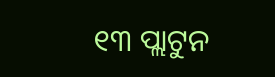୧୩ ପ୍ଲାଟୁନ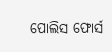ପୋଲିସ ଫୋର୍ସ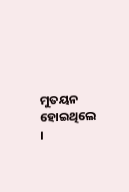ମୁତୟନ ହୋଇଥିଲେ ।